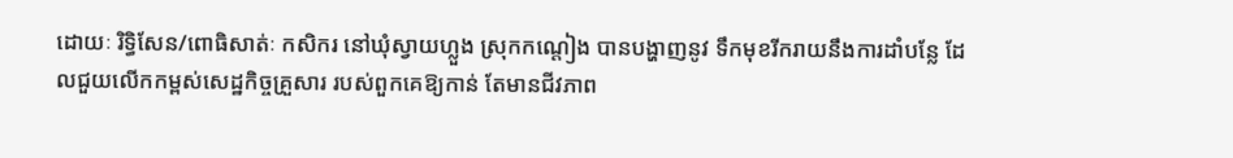ដោយៈ រិទ្ធិសែន/ពោធិសាត់ៈ កសិករ នៅឃុំស្វាយហ្លួង ស្រុកកណ្តៀង បានបង្ហាញនូវ ទឹកមុខរីករាយនឹងការដាំបន្លែ ដែលជួយលើកកម្ពស់សេដ្ឋកិច្ចគ្រួសារ របស់ពួកគេឱ្យកាន់ តែមានជីវភាព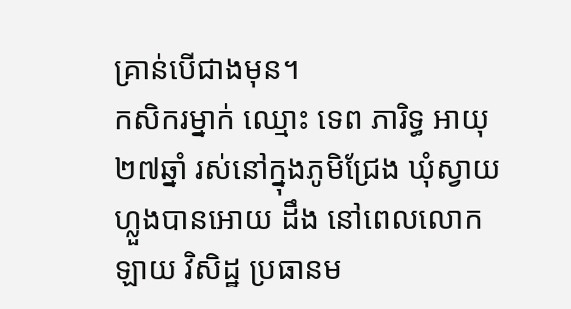គ្រាន់បើជាងមុន។
កសិករម្នាក់ ឈ្មោះ ទេព ភារិទ្ធ អាយុ ២៧ឆ្នាំ រស់នៅក្នុងភូមិជ្រែង ឃុំស្វាយហ្លួងបានអោយ ដឹង នៅពេលលោក ឡាយ វិសិដ្ឋ ប្រធានម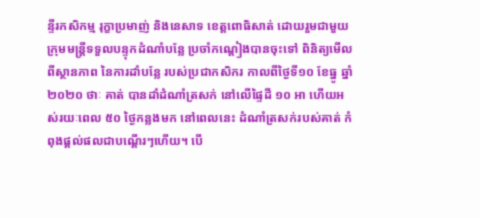ន្ទីរកសិកម្ម រុក្ខាប្រមាញ់ និងនេសាទ ខេត្តពោធិសាត់ ដោយរួមជាមួយ ក្រុមមន្ត្រីទទួលបន្ទុកដំណាំបន្លែ ប្រចាំកណ្តៀងបានចុះទៅ ពិនិត្យមើល ពីស្ថានភាព នៃការដាំបន្លែ របស់ប្រជាកសិករ កាលពីថ្ងៃទី១០ ខែធ្នូ ឆ្នាំ២០២០ ថាៈ គាត់ បានដាំដំណាំត្រសក់ នៅលើផ្ទៃដី ១០ អា ហើយអស់រយៈពេល ៥០ ថ្ងៃកន្លងមក នៅពេលនេះ ដំណាំត្រសក់របស់គាត់ កំពុងផ្ដល់ផលជាបណ្តើរៗហើយ។ បើ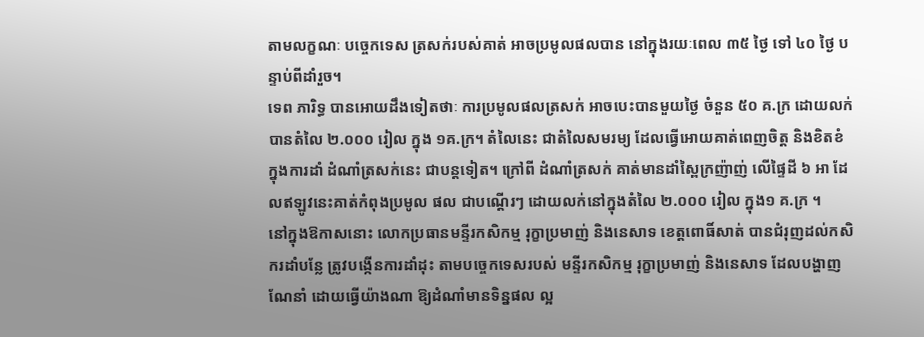តាមលក្ខណៈ បច្ចេកទេស ត្រសក់របស់គាត់ អាចប្រមូលផលបាន នៅក្នុងរយៈពេល ៣៥ ថ្ងៃ ទៅ ៤០ ថ្ងៃ បន្ទាប់ពីដាំរួច។
ទេព ភារិទ្ធ បានអោយដឹងទៀតថាៈ ការប្រមូលផលត្រសក់ អាចបេះបានមួយថ្ងៃ ចំនួន ៥០ គ.ក្រ ដោយលក់បានតំលៃ ២.០០០ រៀល ក្នុង ១គ.ក្រ។ តំលៃនេះ ជាតំលៃសមរម្យ ដែលធ្វើអោយគាត់ពេញចិត្ត និងខិតខំ ក្នុងការដាំ ដំណាំត្រសក់នេះ ជាបន្តទៀត។ ក្រៅពី ដំណាំត្រសក់ គាត់មានដាំស្ពៃក្រញ៉ាញ់ លើផ្ទៃដី ៦ អា ដែលឥឡូវនេះគាត់កំពុងប្រមូល ផល ជាបណ្តើរៗ ដោយលក់នៅក្នុងតំលៃ ២.០០០ រៀល ក្នុង១ គ.ក្រ ។
នៅក្នុងឱកាសនោះ លោកប្រធានមន្ទីរកសិកម្ម រុក្ខាប្រមាញ់ និងនេសាទ ខេត្តពោធិ៍សាត់ បានជំរុញដល់កសិករដាំបន្លែ ត្រូវបង្កើនការដាំដុះ តាមបច្ចេកទេសរបស់ មន្ទីរកសិកម្ម រុក្ខាប្រមាញ់ និងនេសាទ ដែលបង្ហាញណែនាំ ដោយធ្វើយ៉ាងណា ឱ្យដំណាំមានទិន្នផល ល្អ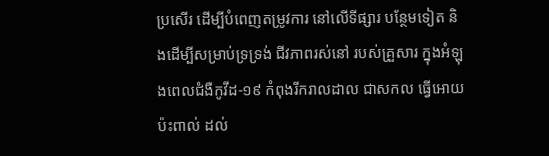ប្រសើរ ដើម្បីបំពេញតម្រូវការ នៅលើទីផ្សារ បន្ថែមទៀត និងដើម្បីសម្រាប់ទ្រទ្រង់ ជីវភាពរស់នៅ របស់គ្រួសារ ក្នុងអំឡុងពេលជំងឺកូវីដ-១៩ កំពុងរីករាលដាល ជាសកល ធ្វើអោយប៉ះពាល់ ដល់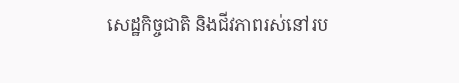សេដ្ឋកិច្ចជាតិ និងជីវភាពរស់នៅរប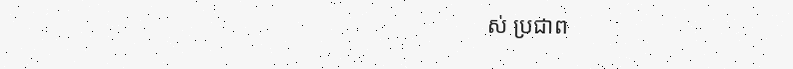ស់ ប្រជាព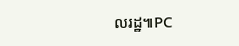លរដ្ឋ៕PC